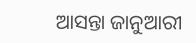ଆସନ୍ତା ଜାନୁଆରୀ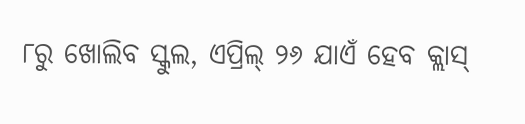୮ରୁ ଖୋଲିବ ସ୍କୁଲ, ଏପ୍ରିଲ୍ ୨୬ ଯାଏଁ ହେବ କ୍ଲାସ୍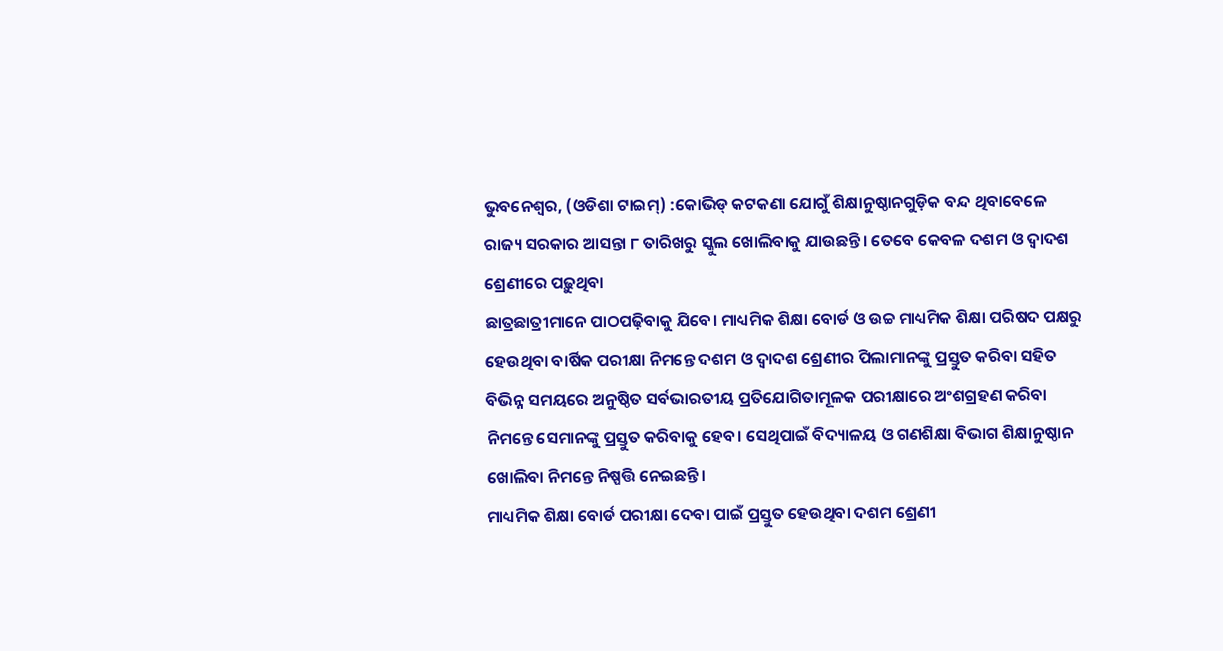ଭୁବନେଶ୍ବର, (ଓଡିଶା ଟାଇମ୍) :କୋଭିଡ୍ କଟକଣା ଯୋଗୁଁ ଶିକ୍ଷାନୁଷ୍ଠାନଗୁଡ଼ିକ ବନ୍ଦ ଥିବାବେଳେ ରାଜ୍ୟ ସରକାର ଆସନ୍ତା ୮ ତାରିଖରୁ ସ୍କୁଲ ଖୋଲିବାକୁ ଯାଉଛନ୍ତି। ତେବେ କେବଳ ଦଶମ ଓ ଦ୍ୱାଦଶ ଶ୍ରେଣୀରେ ପଢ଼ୁଥିବା
ଛାତ୍ରଛାତ୍ରୀମାନେ ପାଠପଢ଼ିବାକୁ ଯିବେ। ମାଧ୍ୟମିକ ଶିକ୍ଷା ବୋର୍ଡ ଓ ଉଚ୍ଚ ମାଧ୍ୟମିକ ଶିକ୍ଷା ପରିଷଦ ପକ୍ଷରୁ ହେଉଥିବା ବାର୍ଷିକ ପରୀକ୍ଷା ନିମନ୍ତେ ଦଶମ ଓ ଦ୍ୱାଦଶ ଶ୍ରେଣୀର ପିଲାମାନଙ୍କୁ ପ୍ରସ୍ତୁତ କରିବା ସହିତ ବିଭିନ୍ନ ସମୟରେ ଅନୁଷ୍ଠିତ ସର୍ବଭାରତୀୟ ପ୍ରତିଯୋଗିତାମୂଳକ ପରୀକ୍ଷାରେ ଅଂଶଗ୍ରହଣ କରିବା ନିମନ୍ତେ ସେମାନଙ୍କୁ ପ୍ରସ୍ତୁତ କରିବାକୁ ହେବ। ସେଥିପାଇଁ ବିଦ୍ୟାଳୟ ଓ ଗଣଶିକ୍ଷା ବିଭାଗ ଶିକ୍ଷାନୁଷ୍ଠାନ ଖୋଲିବା ନିମନ୍ତେ ନିଷ୍ପତ୍ତି ନେଇଛନ୍ତି।
ମାଧ୍ୟମିକ ଶିକ୍ଷା ବୋର୍ଡ ପରୀକ୍ଷା ଦେବା ପାଇଁ ପ୍ରସ୍ତୁତ ହେଉଥିବା ଦଶମ ଶ୍ରେଣୀ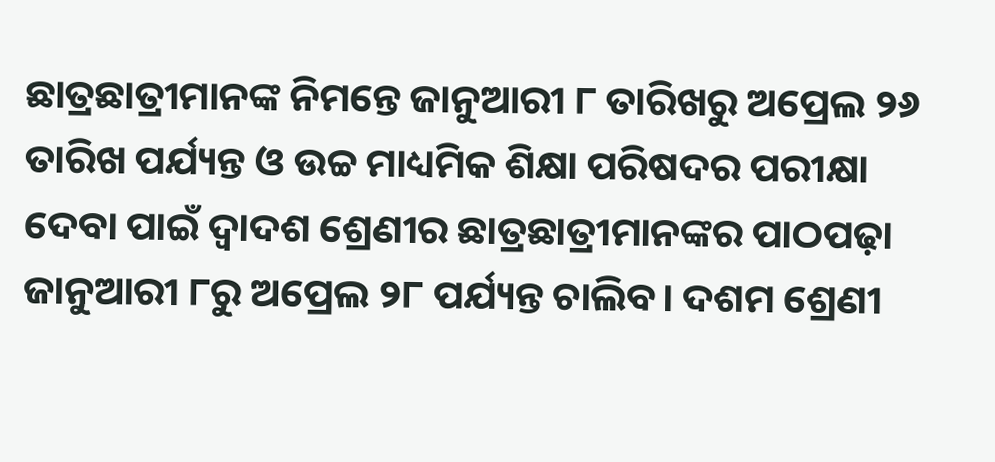ଛାତ୍ରଛାତ୍ରୀମାନଙ୍କ ନିମନ୍ତେ ଜାନୁଆରୀ ୮ ତାରିଖରୁ ଅପ୍ରେଲ ୨୬ ତାରିଖ ପର୍ଯ୍ୟନ୍ତ ଓ ଉଚ୍ଚ ମାଧ୍ୟମିକ ଶିକ୍ଷା ପରିଷଦର ପରୀକ୍ଷା ଦେବା ପାଇଁ ଦ୍ୱାଦଶ ଶ୍ରେଣୀର ଛାତ୍ରଛାତ୍ରୀମାନଙ୍କର ପାଠପଢ଼ା ଜାନୁଆରୀ ୮ରୁ ଅପ୍ରେଲ ୨୮ ପର୍ଯ୍ୟନ୍ତ ଚାଲିବ। ଦଶମ ଶ୍ରେଣୀ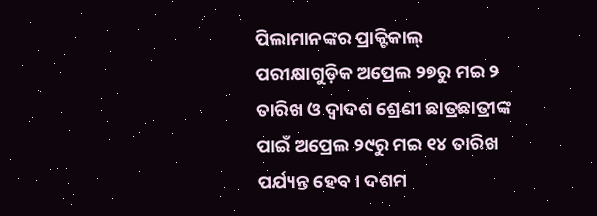ପିଲାମାନଙ୍କର ପ୍ରାକ୍ଟିକାଲ୍ ପରୀକ୍ଷାଗୁଡ଼ିକ ଅପ୍ରେଲ ୨୭ରୁ ମଇ ୨ ତାରିଖ ଓ ଦ୍ୱାଦଶ ଶ୍ରେଣୀ ଛାତ୍ରଛାତ୍ରୀଙ୍କ ପାଇଁ ଅପ୍ରେଲ ୨୯ରୁ ମଇ ୧୪ ତାରିଖ ପର୍ଯ୍ୟନ୍ତ ହେବ। ଦଶମ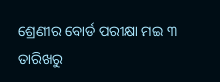ଶ୍ରେଣୀର ବୋର୍ଡ ପରୀକ୍ଷା ମଇ ୩ ତାରିଖରୁ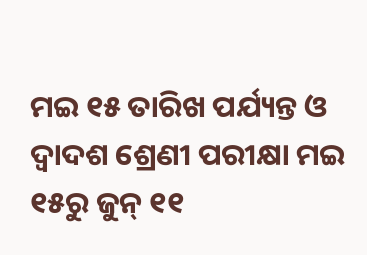ମଇ ୧୫ ତାରିଖ ପର୍ଯ୍ୟନ୍ତ ଓ ଦ୍ୱାଦଶ ଶ୍ରେଣୀ ପରୀକ୍ଷା ମଇ ୧୫ରୁ ଜୁନ୍ ୧୧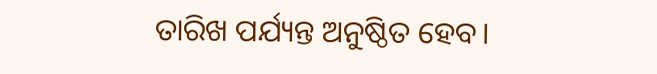ତାରିଖ ପର୍ଯ୍ୟନ୍ତ ଅନୁଷ୍ଠିତ ହେବ।